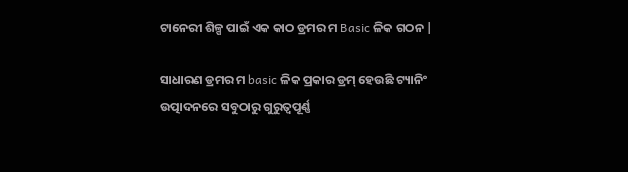ଟାନେରୀ ଶିଳ୍ପ ପାଇଁ ଏକ କାଠ ଡ୍ରମର ମ Basic ଳିକ ଗଠନ |

ସାଧାରଣ ଡ୍ରମର ମ basic ଳିକ ପ୍ରକାର ଡ୍ରମ୍ ହେଉଛି ଟ୍ୟାନିଂ ଉତ୍ପାଦନରେ ସବୁଠାରୁ ଗୁରୁତ୍ୱପୂର୍ଣ୍ଣ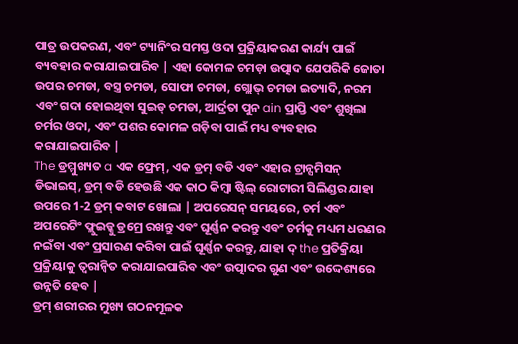ପାତ୍ର ଉପକରଣ, ଏବଂ ଟ୍ୟାନିଂର ସମସ୍ତ ଓଦା ପ୍ରକ୍ରିୟାକରଣ କାର୍ଯ୍ୟ ପାଇଁ ବ୍ୟବହାର କରାଯାଇପାରିବ | ଏହା କୋମଳ ଚମଡ଼ା ଉତ୍ପାଦ ଯେପରିକି ଜୋତା ଉପର ଚମଡା, ବସ୍ତ୍ର ଚମଡା, ସୋଫା ଚମଡା, ଗ୍ଲୋଭ୍ ଚମଡା ଇତ୍ୟାଦି, ନରମ ଏବଂ ଗଦା ହୋଇଥିବା ସୁଇଡ୍ ଚମଡା, ଆର୍ଦ୍ରତା ପୁନ ain ପ୍ରାପ୍ତି ଏବଂ ଶୁଖିଲା ଚର୍ମର ଓଦା, ଏବଂ ପଶର କୋମଳ ଗଡ଼ିବା ପାଇଁ ମଧ୍ୟ ବ୍ୟବହାର କରାଯାଇପାରିବ |
The ଡ୍ରମ୍ମୁଖ୍ୟତ a ଏକ ଫ୍ରେମ୍, ଏକ ଡ୍ରମ୍ ବଡି ଏବଂ ଏହାର ଟ୍ରାନ୍ସମିସନ୍ ଡିଭାଇସ୍, ଡ୍ରମ୍ ବଡି ହେଉଛି ଏକ କାଠ କିମ୍ବା ଷ୍ଟିଲ୍ ରୋଟାରୀ ସିଲିଣ୍ଡର ଯାହା ଉପରେ 1-2 ଡ୍ରମ୍ କବାଟ ଖୋଲା | ଅପରେସନ୍ ସମୟରେ, ଚର୍ମ ଏବଂ ଅପରେଟିଂ ଫ୍ଲୁଇଡ୍କୁ ଡ୍ରମ୍ରେ ରଖନ୍ତୁ ଏବଂ ଘୂର୍ଣ୍ଣନ କରନ୍ତୁ ଏବଂ ଚର୍ମକୁ ମଧ୍ୟମ ଧରଣର ନଇଁବା ଏବଂ ପ୍ରସାରଣ କରିବା ପାଇଁ ଘୂର୍ଣ୍ଣନ କରନ୍ତୁ, ଯାହା ଦ୍ the ପ୍ରତିକ୍ରିୟା ପ୍ରକ୍ରିୟାକୁ ତ୍ୱରାନ୍ୱିତ କରାଯାଇପାରିବ ଏବଂ ଉତ୍ପାଦର ଗୁଣ ଏବଂ ଉଦ୍ଦେଶ୍ୟରେ ଉନ୍ନତି ହେବ |
ଡ୍ରମ୍ ଶରୀରର ମୁଖ୍ୟ ଗଠନମୂଳକ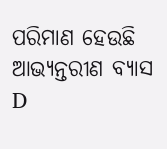ପରିମାଣ ହେଉଛି ଆଭ୍ୟନ୍ତରୀଣ ବ୍ୟାସ D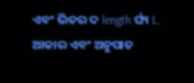ଏବଂ ଭିତର ଦ length ର୍ଘ୍ୟ L. ଆକାର ଏବଂ ଅନୁପାତ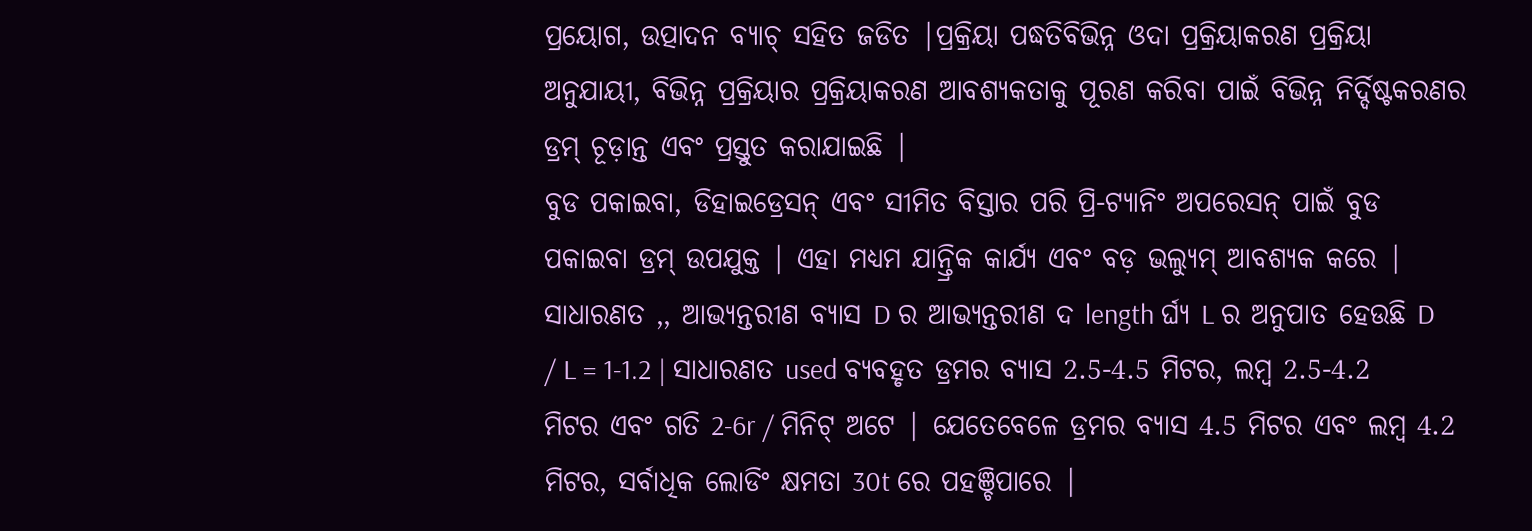ପ୍ରୟୋଗ, ଉତ୍ପାଦନ ବ୍ୟାଚ୍ ସହିତ ଜଡିତ |ପ୍ରକ୍ରିୟା ପଦ୍ଧତିବିଭିନ୍ନ ଓଦା ପ୍ରକ୍ରିୟାକରଣ ପ୍ରକ୍ରିୟା ଅନୁଯାୟୀ, ବିଭିନ୍ନ ପ୍ରକ୍ରିୟାର ପ୍ରକ୍ରିୟାକରଣ ଆବଶ୍ୟକତାକୁ ପୂରଣ କରିବା ପାଇଁ ବିଭିନ୍ନ ନିର୍ଦ୍ଦିଷ୍ଟକରଣର ଡ୍ରମ୍ ଚୂଡ଼ାନ୍ତ ଏବଂ ପ୍ରସ୍ତୁତ କରାଯାଇଛି |
ବୁଡ ପକାଇବା, ଡିହାଇଡ୍ରେସନ୍ ଏବଂ ସୀମିତ ବିସ୍ତାର ପରି ପ୍ରି-ଟ୍ୟାନିଂ ଅପରେସନ୍ ପାଇଁ ବୁଡ ପକାଇବା ଡ୍ରମ୍ ଉପଯୁକ୍ତ | ଏହା ମଧ୍ୟମ ଯାନ୍ତ୍ରିକ କାର୍ଯ୍ୟ ଏବଂ ବଡ଼ ଭଲ୍ୟୁମ୍ ଆବଶ୍ୟକ କରେ | ସାଧାରଣତ ,, ଆଭ୍ୟନ୍ତରୀଣ ବ୍ୟାସ D ର ଆଭ୍ୟନ୍ତରୀଣ ଦ length ର୍ଘ୍ୟ L ର ଅନୁପାତ ହେଉଛି D / L = 1-1.2 | ସାଧାରଣତ used ବ୍ୟବହୃତ ଡ୍ରମର ବ୍ୟାସ 2.5-4.5 ମିଟର, ଲମ୍ବ 2.5-4.2 ମିଟର ଏବଂ ଗତି 2-6r / ମିନିଟ୍ ଅଟେ | ଯେତେବେଳେ ଡ୍ରମର ବ୍ୟାସ 4.5 ମିଟର ଏବଂ ଲମ୍ବ 4.2 ମିଟର, ସର୍ବାଧିକ ଲୋଡିଂ କ୍ଷମତା 30t ରେ ପହଞ୍ଚିପାରେ |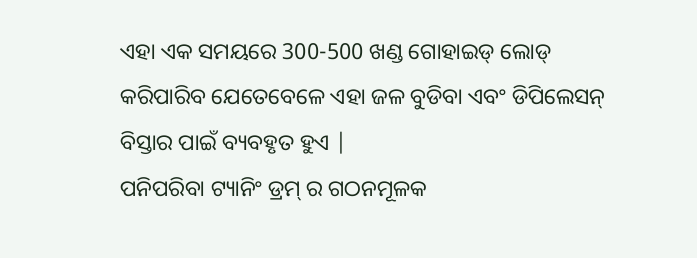ଏହା ଏକ ସମୟରେ 300-500 ଖଣ୍ଡ ଗୋହାଇଡ୍ ଲୋଡ୍ କରିପାରିବ ଯେତେବେଳେ ଏହା ଜଳ ବୁଡିବା ଏବଂ ଡିପିଲେସନ୍ ବିସ୍ତାର ପାଇଁ ବ୍ୟବହୃତ ହୁଏ |
ପନିପରିବା ଟ୍ୟାନିଂ ଡ୍ରମ୍ ର ଗଠନମୂଳକ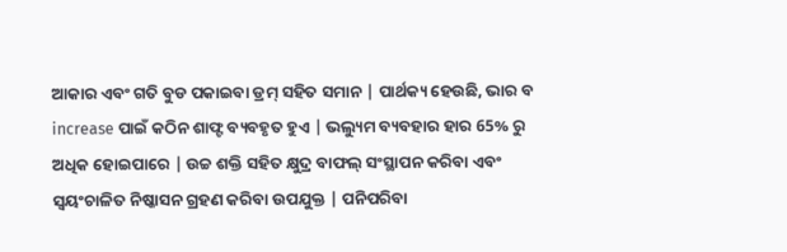ଆକାର ଏବଂ ଗତି ବୁଡ ପକାଇବା ଡ୍ରମ୍ ସହିତ ସମାନ | ପାର୍ଥକ୍ୟ ହେଉଛି, ଭାର ବ increase ପାଇଁ କଠିନ ଶାଫ୍ଟ ବ୍ୟବହୃତ ହୁଏ | ଭଲ୍ୟୁମ ବ୍ୟବହାର ହାର 65% ରୁ ଅଧିକ ହୋଇପାରେ | ଉଚ୍ଚ ଶକ୍ତି ସହିତ କ୍ଷୁଦ୍ର ବାଫଲ୍ ସଂସ୍ଥାପନ କରିବା ଏବଂ ସ୍ୱୟଂଚାଳିତ ନିଷ୍କାସନ ଗ୍ରହଣ କରିବା ଉପଯୁକ୍ତ | ପନିପରିବା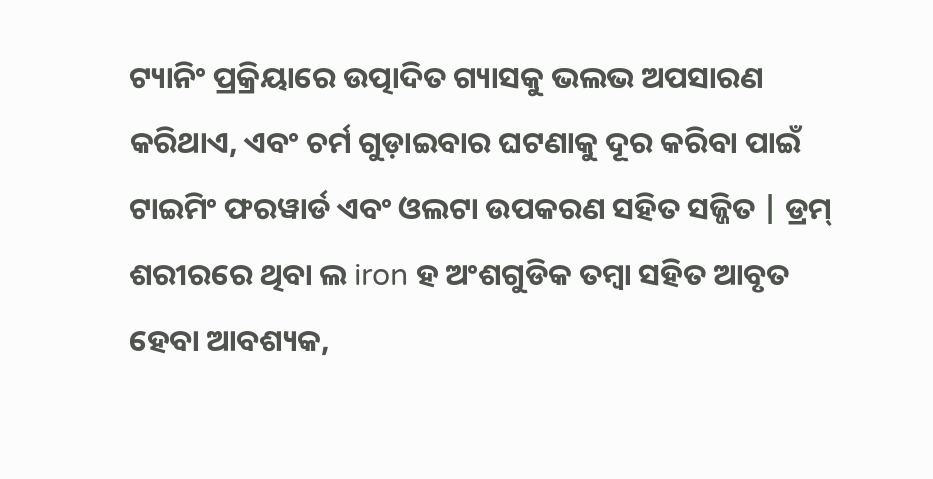ଟ୍ୟାନିଂ ପ୍ରକ୍ରିୟାରେ ଉତ୍ପାଦିତ ଗ୍ୟାସକୁ ଭଲଭ ଅପସାରଣ କରିଥାଏ, ଏବଂ ଚର୍ମ ଗୁଡ଼ାଇବାର ଘଟଣାକୁ ଦୂର କରିବା ପାଇଁ ଟାଇମିଂ ଫରୱାର୍ଡ ଏବଂ ଓଲଟା ଉପକରଣ ସହିତ ସଜ୍ଜିତ | ଡ୍ରମ୍ ଶରୀରରେ ଥିବା ଲ iron ହ ଅଂଶଗୁଡିକ ତମ୍ବା ସହିତ ଆବୃତ ହେବା ଆବଶ୍ୟକ,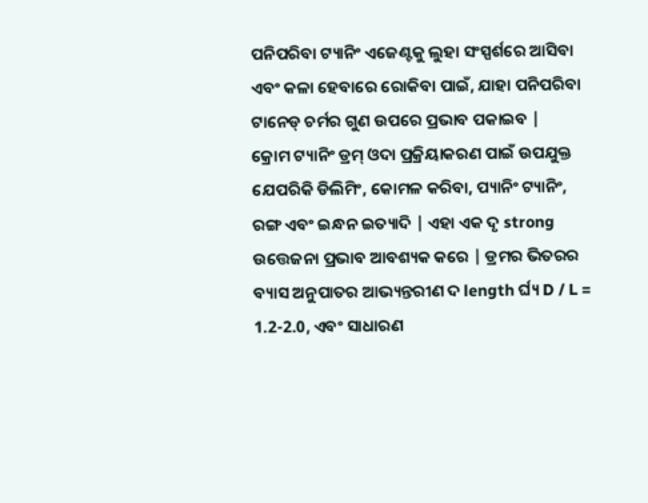ପନିପରିବା ଟ୍ୟାନିଂ ଏଜେଣ୍ଟକୁ ଲୁହା ସଂସ୍ପର୍ଶରେ ଆସିବା ଏବଂ କଳା ହେବାରେ ରୋକିବା ପାଇଁ, ଯାହା ପନିପରିବା ଟାନେଡ୍ ଚର୍ମର ଗୁଣ ଉପରେ ପ୍ରଭାବ ପକାଇବ |
କ୍ରୋମ ଟ୍ୟାନିଂ ଡ୍ରମ୍ ଓଦା ପ୍ରକ୍ରିୟାକରଣ ପାଇଁ ଉପଯୁକ୍ତ ଯେପରିକି ଡିଲିମିଂ, କୋମଳ କରିବା, ପ୍ୟାନିଂ ଟ୍ୟାନିଂ, ରଙ୍ଗ ଏବଂ ଇନ୍ଧନ ଇତ୍ୟାଦି | ଏହା ଏକ ଦୃ strong ଉତ୍ତେଜନା ପ୍ରଭାବ ଆବଶ୍ୟକ କରେ | ଡ୍ରମର ଭିତରର ବ୍ୟାସ ଅନୁପାତର ଆଭ୍ୟନ୍ତରୀଣ ଦ length ର୍ଘ୍ୟ D / L = 1.2-2.0, ଏବଂ ସାଧାରଣ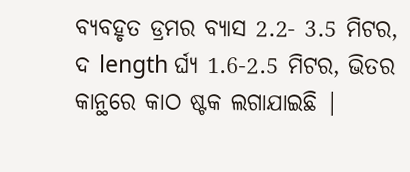ବ୍ୟବହୃତ ଡ୍ରମର ବ୍ୟାସ 2.2- 3.5 ମିଟର, ଦ length ର୍ଘ୍ୟ 1.6-2.5 ମିଟର, ଭିତର କାନ୍ଥରେ କାଠ ଷ୍ଟକ ଲଗାଯାଇଛି |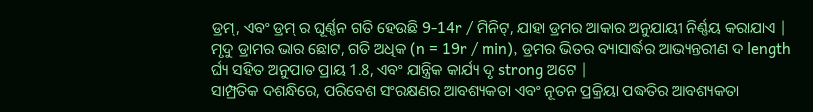ଡ୍ରମ୍, ଏବଂ ଡ୍ରମ୍ ର ଘୂର୍ଣ୍ଣନ ଗତି ହେଉଛି 9-14r / ମିନିଟ୍, ଯାହା ଡ୍ରମର ଆକାର ଅନୁଯାୟୀ ନିର୍ଣ୍ଣୟ କରାଯାଏ | ମୃଦୁ ଡ୍ରାମର ଭାର ଛୋଟ, ଗତି ଅଧିକ (n = 19r / min), ଡ୍ରମର ଭିତର ବ୍ୟାସାର୍ଦ୍ଧର ଆଭ୍ୟନ୍ତରୀଣ ଦ length ର୍ଘ୍ୟ ସହିତ ଅନୁପାତ ପ୍ରାୟ 1.8, ଏବଂ ଯାନ୍ତ୍ରିକ କାର୍ଯ୍ୟ ଦୃ strong ଅଟେ |
ସାମ୍ପ୍ରତିକ ଦଶନ୍ଧିରେ, ପରିବେଶ ସଂରକ୍ଷଣର ଆବଶ୍ୟକତା ଏବଂ ନୂତନ ପ୍ରକ୍ରିୟା ପଦ୍ଧତିର ଆବଶ୍ୟକତା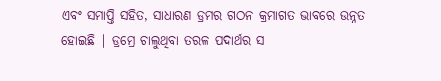ଏବଂ ସମାପ୍ତି ସହିତ, ସାଧାରଣ ଡ୍ରମର ଗଠନ କ୍ରମାଗତ ଭାବରେ ଉନ୍ନତ ହୋଇଛି | ଡ୍ରମ୍ରେ ଚାଲୁଥିବା ତରଳ ପଦାର୍ଥର ସ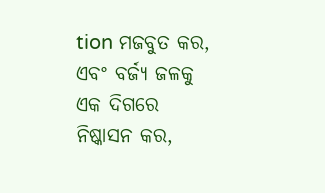tion ମଜବୁତ କର, ଏବଂ ବର୍ଜ୍ୟ ଜଳକୁ ଏକ ଦିଗରେ ନିଷ୍କାସନ କର,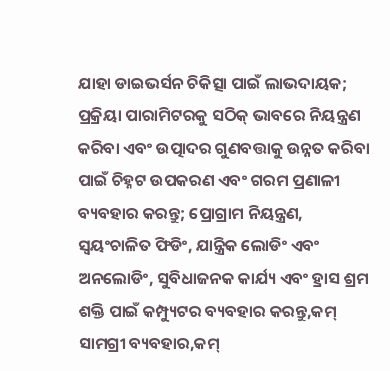ଯାହା ଡାଇଭର୍ସନ ଚିକିତ୍ସା ପାଇଁ ଲାଭଦାୟକ; ପ୍ରକ୍ରିୟା ପାରାମିଟରକୁ ସଠିକ୍ ଭାବରେ ନିୟନ୍ତ୍ରଣ କରିବା ଏବଂ ଉତ୍ପାଦର ଗୁଣବତ୍ତାକୁ ଉନ୍ନତ କରିବା ପାଇଁ ଚିହ୍ନଟ ଉପକରଣ ଏବଂ ଗରମ ପ୍ରଣାଳୀ ବ୍ୟବହାର କରନ୍ତୁ; ପ୍ରୋଗ୍ରାମ ନିୟନ୍ତ୍ରଣ, ସ୍ୱୟଂଚାଳିତ ଫିଡିଂ, ଯାନ୍ତ୍ରିକ ଲୋଡିଂ ଏବଂ ଅନଲୋଡିଂ, ସୁବିଧାଜନକ କାର୍ଯ୍ୟ ଏବଂ ହ୍ରାସ ଶ୍ରମ ଶକ୍ତି ପାଇଁ କମ୍ପ୍ୟୁଟର ବ୍ୟବହାର କରନ୍ତୁ,କମ୍ ସାମଗ୍ରୀ ବ୍ୟବହାର,କମ୍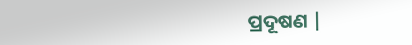ପ୍ରଦୂଷଣ |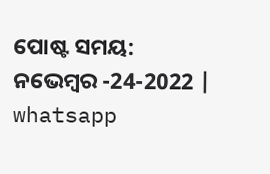ପୋଷ୍ଟ ସମୟ: ନଭେମ୍ବର -24-2022 |
whatsapp